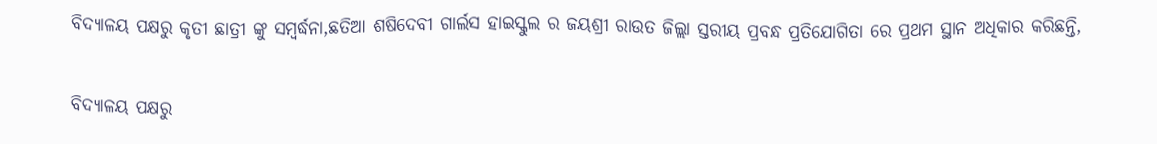ବିଦ୍ୟାଳୟ ପକ୍ଷରୁ କୃତୀ ଛାତ୍ରୀ ଙ୍କୁ ସମ୍ବର୍ଦ୍ଧନା,ଛତିଆ ଶଷିଦେବୀ ଗାର୍ଲସ ହାଇସ୍କୁଲ ର ଜୟଶ୍ରୀ ରାଉତ ଜିଲ୍ଲା ସ୍ତରୀୟ ପ୍ରବନ୍ଧ ପ୍ରତିଯୋଗିତା ରେ ପ୍ରଥମ ସ୍ଥାନ ଅଧିକାର କରିଛନ୍ତି,


ବିଦ୍ୟାଳୟ ପକ୍ଷରୁ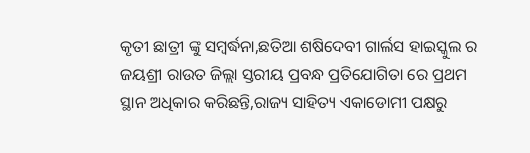କୃତୀ ଛାତ୍ରୀ ଙ୍କୁ ସମ୍ବର୍ଦ୍ଧନା,ଛତିଆ ଶଷିଦେବୀ ଗାର୍ଲସ ହାଇସ୍କୁଲ ର ଜୟଶ୍ରୀ ରାଉତ ଜିଲ୍ଲା ସ୍ତରୀୟ ପ୍ରବନ୍ଧ ପ୍ରତିଯୋଗିତା ରେ ପ୍ରଥମ ସ୍ଥାନ ଅଧିକାର କରିଛନ୍ତି,ରାଜ୍ୟ ସାହିତ୍ୟ ଏକାଡୋମୀ ପକ୍ଷରୁ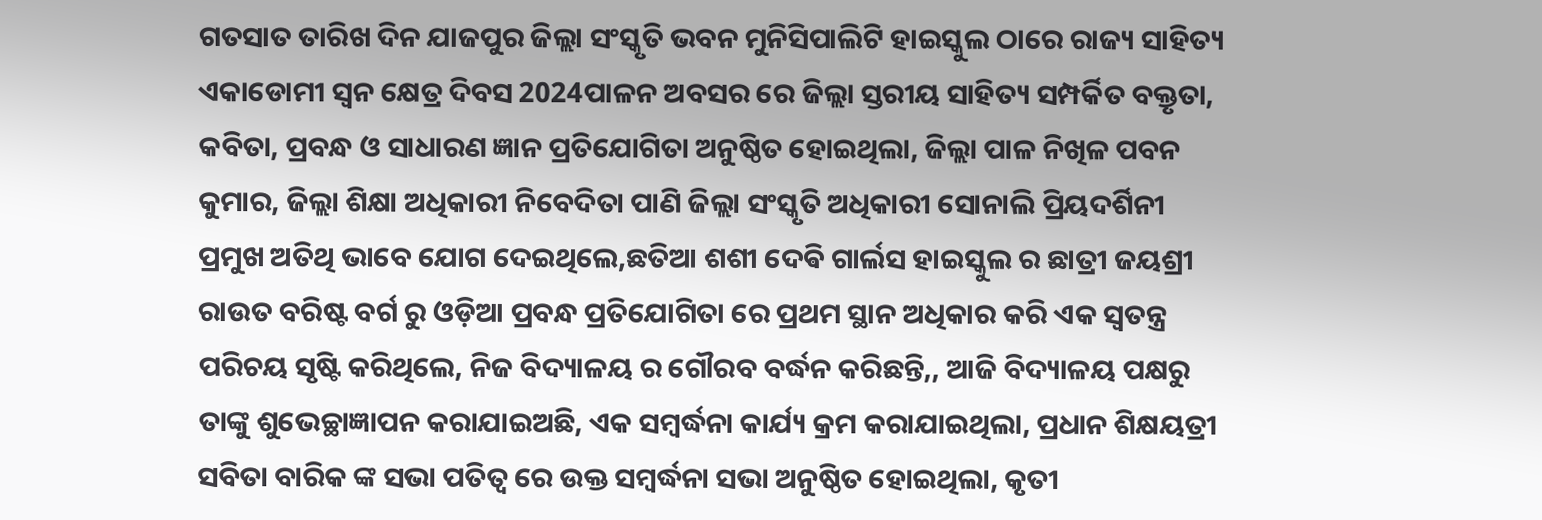ଗତସାତ ତାରିଖ ଦିନ ଯାଜପୁର ଜିଲ୍ଲା ସଂସ୍କୃତି ଭବନ ମୁନିସିପାଲିଟି ହାଇସ୍କୁଲ ଠାରେ ରାଜ୍ୟ ସାହିତ୍ୟ ଏକାଡୋମୀ ସ୍ଵନ କ୍ଷେତ୍ର ଦିବସ 2024ପାଳନ ଅବସର ରେ ଜିଲ୍ଲା ସ୍ତରୀୟ ସାହିତ୍ୟ ସମ୍ପର୍କିତ ବକ୍ତୃତା, କବିତା, ପ୍ରବନ୍ଧ ଓ ସାଧାରଣ ଜ୍ଞାନ ପ୍ରତିଯୋଗିତା ଅନୁଷ୍ଠିତ ହୋଇଥିଲା, ଜିଲ୍ଲା ପାଳ ନିଖିଳ ପବନ କୁମାର, ଜିଲ୍ଲା ଶିକ୍ଷା ଅଧିକାରୀ ନିବେଦିତା ପାଣି ଜିଲ୍ଲା ସଂସ୍କୃତି ଅଧିକାରୀ ସୋନାଲି ପ୍ରିୟଦର୍ଶିନୀ ପ୍ରମୁଖ ଅତିଥି ଭାବେ ଯୋଗ ଦେଇଥିଲେ,ଛତିଆ ଶଶୀ ଦେଵି ଗାର୍ଲସ ହାଇସ୍କୁଲ ର ଛାତ୍ରୀ ଜୟଶ୍ରୀ ରାଉତ ବରିଷ୍ଟ ବର୍ଗ ରୁ ଓଡ଼ିଆ ପ୍ରବନ୍ଧ ପ୍ରତିଯୋଗିତା ରେ ପ୍ରଥମ ସ୍ଥାନ ଅଧିକାର କରି ଏକ ସ୍ୱତନ୍ତ୍ର ପରିଚୟ ସୃଷ୍ଟି କରିଥିଲେ, ନିଜ ବିଦ୍ୟାଳୟ ର ଗୌରବ ବର୍ଦ୍ଧନ କରିଛନ୍ତି,, ଆଜି ବିଦ୍ୟାଳୟ ପକ୍ଷରୁ ତାଙ୍କୁ ଶୁଭେଚ୍ଛାଜ୍ଞାପନ କରାଯାଇଅଛି, ଏକ ସମ୍ବର୍ଦ୍ଧନା କାର୍ଯ୍ୟ କ୍ରମ କରାଯାଇଥିଲା, ପ୍ରଧାନ ଶିକ୍ଷୟତ୍ରୀ ସବିତା ବାରିକ ଙ୍କ ସଭା ପତିତ୍ୱ ରେ ଉକ୍ତ ସମ୍ବର୍ଦ୍ଧନା ସଭା ଅନୁଷ୍ଠିତ ହୋଇଥିଲା, କୃତୀ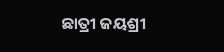ଛାତ୍ରୀ ଜୟଶ୍ରୀ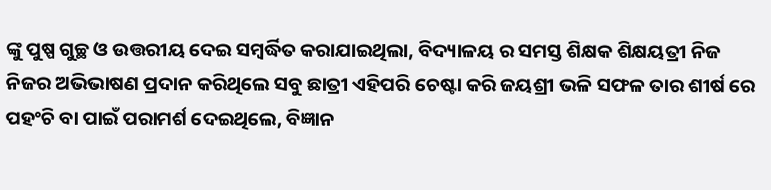ଙ୍କୁ ପୁଷ୍ପ ଗୁଚ୍ଛ ଓ ଉତ୍ତରୀୟ ଦେଇ ସମ୍ବର୍ଦ୍ଧିତ କରାଯାଇଥିଲା, ବିଦ୍ୟାଳୟ ର ସମସ୍ତ ଶିକ୍ଷକ ଶିକ୍ଷୟତ୍ରୀ ନିଜ ନିଜର ଅଭିଭାଷଣ ପ୍ରଦାନ କରିଥିଲେ ସବୁ ଛାତ୍ରୀ ଏହିପରି ଚେଷ୍ଟା କରି ଜୟଶ୍ରୀ ଭଳି ସଫଳ ତାର ଶୀର୍ଷ ରେ ପହଂଚି ବା ପାଇଁ ପରାମର୍ଶ ଦେଇଥିଲେ, ବିଜ୍ଞାନ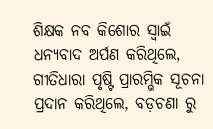ଶିକ୍ଷକ ନବ କିଶୋର ସ୍ୱାଇଁ ଧନ୍ୟବାଦ ଅର୍ପଣ କରିଥିଲେ, ଗୀତିଧାରା ପୃଷ୍ଟି ପ୍ରାରମ୍ଭିକ ସୂଚନା ପ୍ରଦାନ କରିଥିଲେ, ବଡ଼ଚଣା ରୁ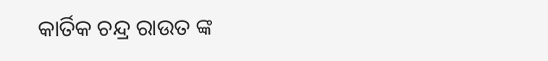କାର୍ତିକ ଚନ୍ଦ୍ର ରାଉତ ଙ୍କ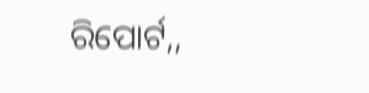ରିପୋର୍ଟ,,